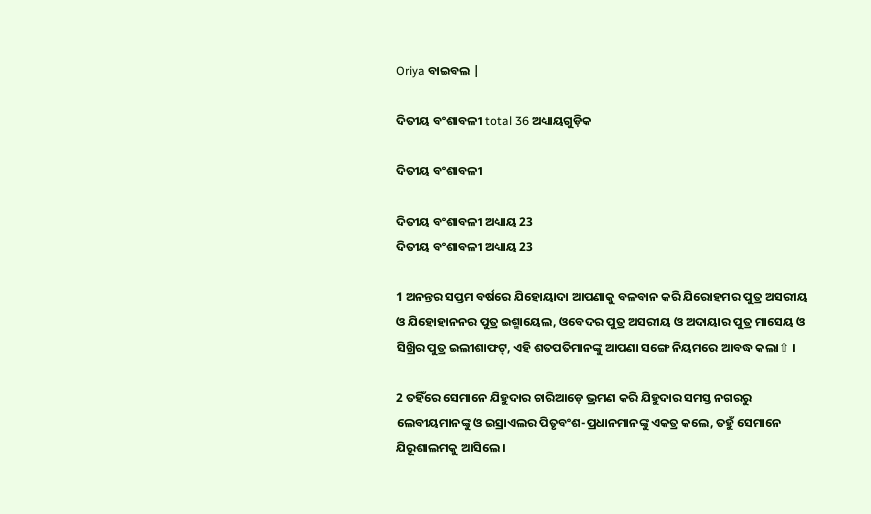Oriya ବାଇବଲ |

ଦିତୀୟ ବଂଶାବଳୀ total 36 ଅଧ୍ୟାୟଗୁଡ଼ିକ

ଦିତୀୟ ବଂଶାବଳୀ

ଦିତୀୟ ବଂଶାବଳୀ ଅଧ୍ୟାୟ 23
ଦିତୀୟ ବଂଶାବଳୀ ଅଧ୍ୟାୟ 23

1 ଅନନ୍ତର ସପ୍ତମ ବର୍ଷରେ ଯିହୋୟାଦା ଆପଣାକୁ ବଳବାନ କରି ଯିରୋହମର ପୁତ୍ର ଅସରୀୟ ଓ ଯିହୋହାନନର ପୁତ୍ର ଇଶ୍ମାୟେଲ, ଓବେଦର ପୁତ୍ର ଅସରୀୟ ଓ ଅଦାୟାର ପୁତ୍ର ମାସେୟ ଓ ସିଖ୍ରିର ପୁତ୍ର ଇଲୀଶାଫଟ୍, ଏହି ଶତପତିମାନଙ୍କୁ ଆପଣା ସଙ୍ଗେ ନିୟମରେ ଆବଦ୍ଧ କଲା⇧ ।

2 ତହିଁରେ ସେମାନେ ଯିହୁଦାର ଚାରିଆଡ଼େ ଭ୍ରମଣ କରି ଯିହୁଦାର ସମସ୍ତ ନଗରରୁ ଲେବୀୟମାନଙ୍କୁ ଓ ଇସ୍ରାଏଲର ପିତୃବଂଶ-ପ୍ରଧାନମାନଙ୍କୁ ଏକତ୍ର କଲେ, ତହୁଁ ସେମାନେ ଯିରୂଶାଲମକୁ ଆସିଲେ ।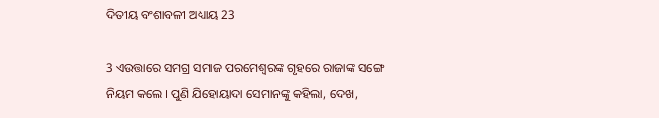ଦିତୀୟ ବଂଶାବଳୀ ଅଧ୍ୟାୟ 23

3 ଏଉତ୍ତାରେ ସମଗ୍ର ସମାଜ ପରମେଶ୍ଵରଙ୍କ ଗୃହରେ ରାଜାଙ୍କ ସଙ୍ଗେ ନିୟମ କଲେ । ପୁଣି ଯିହୋୟାଦା ସେମାନଙ୍କୁ କହିଲା, ଦେଖ,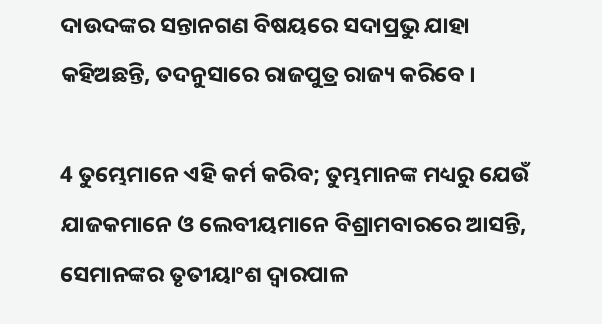ଦାଉଦଙ୍କର ସନ୍ତାନଗଣ ବିଷୟରେ ସଦାପ୍ରଭୁ ଯାହା କହିଅଛନ୍ତି, ତଦନୁସାରେ ରାଜପୁତ୍ର ରାଜ୍ୟ କରିବେ ।

4 ତୁମ୍ଭେମାନେ ଏହି କର୍ମ କରିବ; ତୁମ୍ଭମାନଙ୍କ ମଧ୍ୟରୁ ଯେଉଁ ଯାଜକମାନେ ଓ ଲେବୀୟମାନେ ବିଶ୍ରାମବାରରେ ଆସନ୍ତି, ସେମାନଙ୍କର ତୃତୀୟାଂଶ ଦ୍ଵାରପାଳ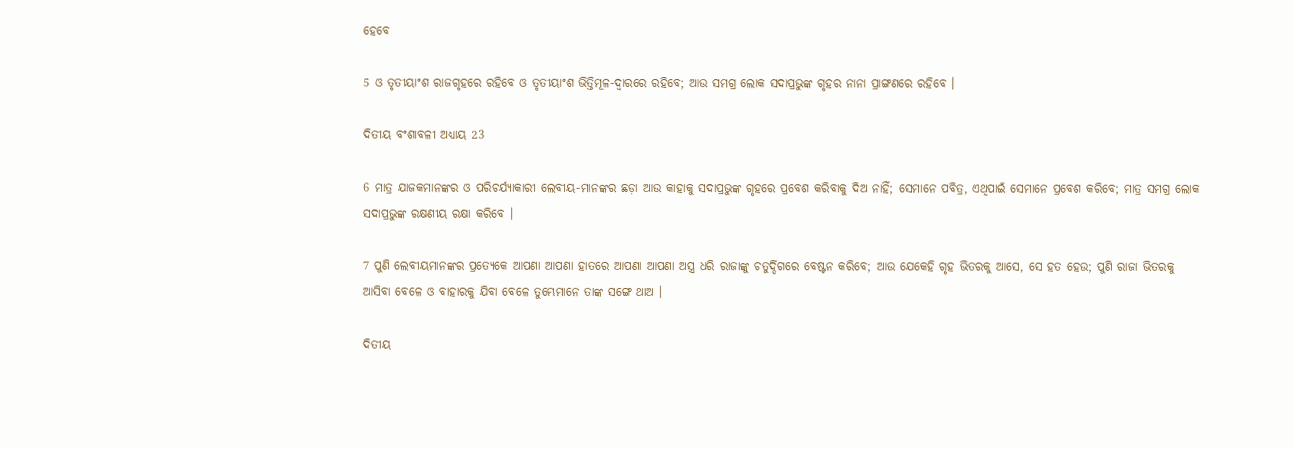ହେବେ

5 ଓ ତୃତୀୟାଂଶ ରାଜଗୃହରେ ରହିବେ ଓ ତୃତୀୟାଂଶ ଭିତ୍ତିମୂଳ-ଦ୍ଵାରରେ ରହିବେ; ଆଉ ସମଗ୍ର ଲୋକ ସଦାପ୍ରଭୁଙ୍କ ଗୃହର ନାନା ପ୍ରାଙ୍ଗଣରେ ରହିବେ ।

ଦିତୀୟ ବଂଶାବଳୀ ଅଧ୍ୟାୟ 23

6 ମାତ୍ର ଯାଜକମାନଙ୍କର ଓ ପରିଚର୍ଯ୍ୟାକାରୀ ଲେବୀୟ-ମାନଙ୍କର ଛଡ଼ା ଆଉ କାହାକୁ ସଦାପ୍ରଭୁଙ୍କ ଗୃହରେ ପ୍ରବେଶ କରିବାକୁ ଦିଅ ନାହିଁ; ସେମାନେ ପବିତ୍ର, ଏଥିପାଇଁ ସେମାନେ ପ୍ରବେଶ କରିବେ; ମାତ୍ର ସମଗ୍ର ଲୋକ ସଦାପ୍ରଭୁଙ୍କ ରକ୍ଷଣୀୟ ରକ୍ଷା କରିବେ ।

7 ପୁଣି ଲେବୀୟମାନଙ୍କର ପ୍ରତ୍ୟେକେ ଆପଣା ଆପଣା ହାତରେ ଆପଣା ଆପଣା ଅସ୍ତ୍ର ଧରି ରାଜାଙ୍କୁ ଚତୁର୍ଦ୍ଦିଗରେ ବେଷ୍ଟନ କରିବେ; ଆଉ ଯେକେହି ଗୃହ ଭିତରକୁ ଆସେ, ସେ ହତ ହେଉ; ପୁଣି ରାଜା ଭିତରକୁ ଆସିବା ବେଳେ ଓ ବାହାରକୁ ଯିବା ବେଳେ ତୁମ୍ଭେମାନେ ତାଙ୍କ ସଙ୍ଗେ ଥାଅ ।

ଦିତୀୟ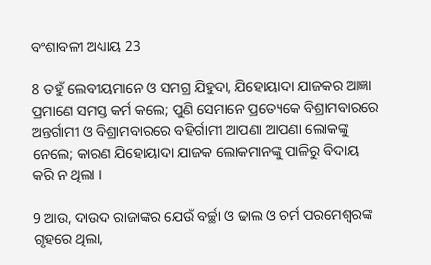ବଂଶାବଳୀ ଅଧ୍ୟାୟ 23

8 ତହୁଁ ଲେବୀୟମାନେ ଓ ସମଗ୍ର ଯିହୁଦା, ଯିହୋୟାଦା ଯାଜକର ଆଜ୍ଞା ପ୍ରମାଣେ ସମସ୍ତ କର୍ମ କଲେ; ପୁଣି ସେମାନେ ପ୍ରତ୍ୟେକେ ବିଶ୍ରାମବାରରେ ଅନ୍ତର୍ଗାମୀ ଓ ବିଶ୍ରାମବାରରେ ବହିର୍ଗାମୀ ଆପଣା ଆପଣା ଲୋକଙ୍କୁ ନେଲେ; କାରଣ ଯିହୋୟାଦା ଯାଜକ ଲୋକମାନଙ୍କୁ ପାଳିରୁ ବିଦାୟ କରି ନ ଥିଲା ।

9 ଆଉ, ଦାଉଦ ରାଜାଙ୍କର ଯେଉଁ ବର୍ଚ୍ଛା ଓ ଢାଲ ଓ ଚର୍ମ ପରମେଶ୍ଵରଙ୍କ ଗୃହରେ ଥିଲା,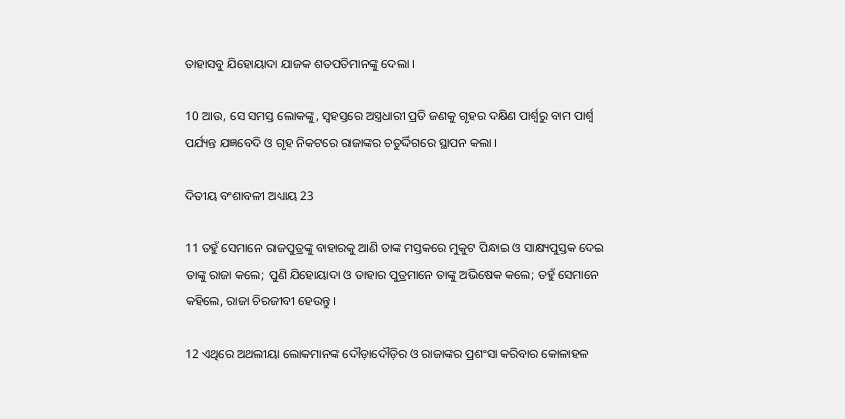ତାହାସବୁ ଯିହୋୟାଦା ଯାଜକ ଶତପତିମାନଙ୍କୁ ଦେଲା ।

10 ଆଉ, ସେ ସମସ୍ତ ଲୋକଙ୍କୁ, ସ୍ଵହସ୍ତରେ ଅସ୍ତ୍ରଧାରୀ ପ୍ରତି ଜଣକୁ ଗୃହର ଦକ୍ଷିଣ ପାର୍ଶ୍ଵରୁ ବାମ ପାର୍ଶ୍ଵ ପର୍ଯ୍ୟନ୍ତ ଯଜ୍ଞବେଦି ଓ ଗୃହ ନିକଟରେ ରାଜାଙ୍କର ଚତୁର୍ଦ୍ଦିଗରେ ସ୍ଥାପନ କଲା ।

ଦିତୀୟ ବଂଶାବଳୀ ଅଧ୍ୟାୟ 23

11 ତହୁଁ ସେମାନେ ରାଜପୁତ୍ରଙ୍କୁ ବାହାରକୁ ଆଣି ତାଙ୍କ ମସ୍ତକରେ ମୁକୁଟ ପିନ୍ଧାଇ ଓ ସାକ୍ଷ୍ୟପୁସ୍ତକ ଦେଇ ତାଙ୍କୁ ରାଜା କଲେ; ପୁଣି ଯିହୋୟାଦା ଓ ତାହାର ପୁତ୍ରମାନେ ତାଙ୍କୁ ଅଭିଷେକ କଲେ; ତହୁଁ ସେମାନେ କହିଲେ, ରାଜା ଚିରଜୀବୀ ହେଉନ୍ତୁ ।

12 ଏଥିରେ ଅଥଲୀୟା ଲୋକମାନଙ୍କ ଦୌଡ଼ାଦୌଡ଼ିର ଓ ରାଜାଙ୍କର ପ୍ରଶଂସା କରିବାର କୋଳାହଳ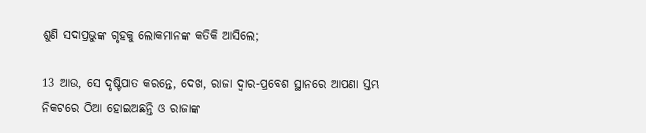ଶୁଣି ସଦାପ୍ରଭୁଙ୍କ ଗୃହକୁ ଲୋକମାନଙ୍କ କତିକି ଆସିଲେ;

13 ଆଉ, ସେ ଦୃଷ୍ଟିପାତ କରନ୍ତେ, ଦେଖ, ରାଜା ଦ୍ଵାର-ପ୍ରବେଶ ସ୍ଥାନରେ ଆପଣା ସ୍ତମ୍ଭ ନିକଟରେ ଠିଆ ହୋଇଅଛନ୍ତି ଓ ରାଜାଙ୍କ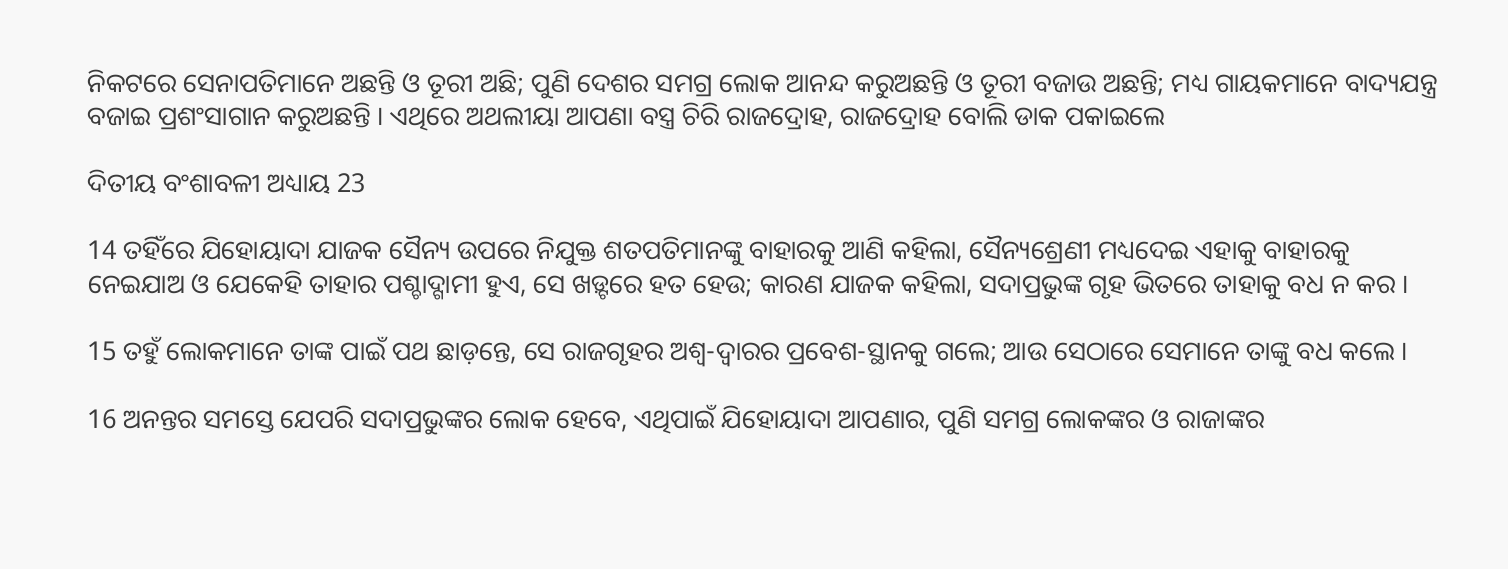ନିକଟରେ ସେନାପତିମାନେ ଅଛନ୍ତି ଓ ତୂରୀ ଅଛି; ପୁଣି ଦେଶର ସମଗ୍ର ଲୋକ ଆନନ୍ଦ କରୁଅଛନ୍ତି ଓ ତୂରୀ ବଜାଉ ଅଛନ୍ତି; ମଧ୍ୟ ଗାୟକମାନେ ବାଦ୍ୟଯନ୍ତ୍ର ବଜାଇ ପ୍ରଶଂସାଗାନ କରୁଅଛନ୍ତି । ଏଥିରେ ଅଥଲୀୟା ଆପଣା ବସ୍ତ୍ର ଚିରି ରାଜଦ୍ରୋହ, ରାଜଦ୍ରୋହ ବୋଲି ଡାକ ପକାଇଲେ

ଦିତୀୟ ବଂଶାବଳୀ ଅଧ୍ୟାୟ 23

14 ତହିଁରେ ଯିହୋୟାଦା ଯାଜକ ସୈନ୍ୟ ଉପରେ ନିଯୁକ୍ତ ଶତପତିମାନଙ୍କୁ ବାହାରକୁ ଆଣି କହିଲା, ସୈନ୍ୟଶ୍ରେଣୀ ମଧ୍ୟଦେଇ ଏହାକୁ ବାହାରକୁ ନେଇଯାଅ ଓ ଯେକେହି ତାହାର ପଶ୍ଚାଦ୍ଗାମୀ ହୁଏ, ସେ ଖଡ଼୍ଟରେ ହତ ହେଉ; କାରଣ ଯାଜକ କହିଲା, ସଦାପ୍ରଭୁଙ୍କ ଗୃହ ଭିତରେ ତାହାକୁ ବଧ ନ କର ।

15 ତହୁଁ ଲୋକମାନେ ତାଙ୍କ ପାଇଁ ପଥ ଛାଡ଼ନ୍ତେ, ସେ ରାଜଗୃହର ଅଶ୍ଵ-ଦ୍ଵାରର ପ୍ରବେଶ-ସ୍ଥାନକୁ ଗଲେ; ଆଉ ସେଠାରେ ସେମାନେ ତାଙ୍କୁ ବଧ କଲେ ।

16 ଅନନ୍ତର ସମସ୍ତେ ଯେପରି ସଦାପ୍ରଭୁଙ୍କର ଲୋକ ହେବେ, ଏଥିପାଇଁ ଯିହୋୟାଦା ଆପଣାର, ପୁଣି ସମଗ୍ର ଲୋକଙ୍କର ଓ ରାଜାଙ୍କର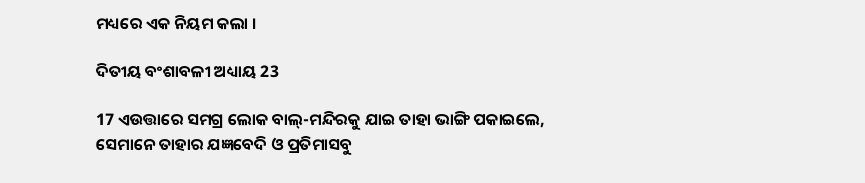ମଧ୍ୟରେ ଏକ ନିୟମ କଲା ।

ଦିତୀୟ ବଂଶାବଳୀ ଅଧ୍ୟାୟ 23

17 ଏଉତ୍ତାରେ ସମଗ୍ର ଲୋକ ବାଲ୍-ମନ୍ଦିରକୁ ଯାଇ ତାହା ଭାଙ୍ଗି ପକାଇଲେ, ସେମାନେ ତାହାର ଯଜ୍ଞବେଦି ଓ ପ୍ରତିମାସବୁ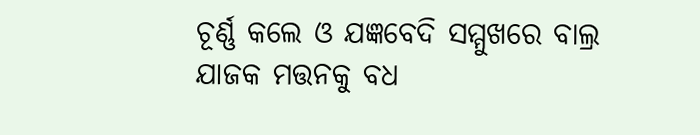ଚୂର୍ଣ୍ଣ କଲେ ଓ ଯଜ୍ଞବେଦି ସମ୍ମୁଖରେ ବାଲ୍ର ଯାଜକ ମତ୍ତନକୁ ବଧ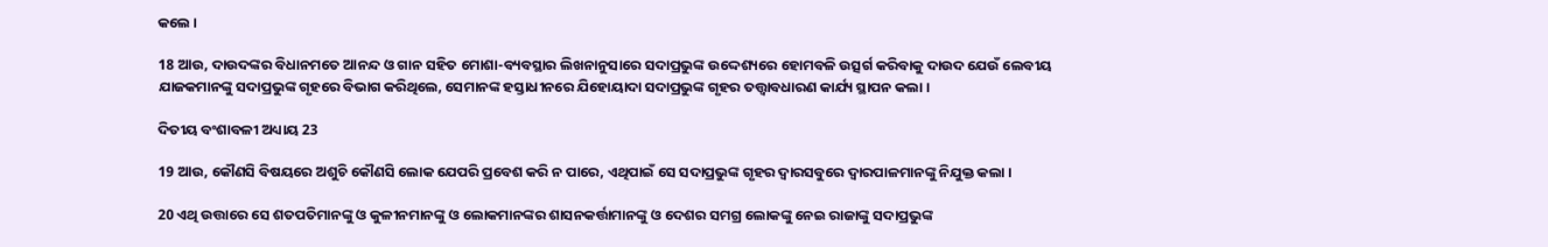କଲେ ।

18 ଆଉ, ଦାଉଦଙ୍କର ବିଧାନମତେ ଆନନ୍ଦ ଓ ଗାନ ସହିତ ମୋଶା-ବ୍ୟବସ୍ଥାର ଲିଖନାନୁସାରେ ସଦାପ୍ରଭୁଙ୍କ ଉଦ୍ଦେଶ୍ୟରେ ହୋମବଳି ଉତ୍ସର୍ଗ କରିବାକୁ ଦାଉଦ ଯେଉଁ ଲେବୀୟ ଯାଜକମାନଙ୍କୁ ସଦାପ୍ରଭୁଙ୍କ ଗୃହରେ ବିଭାଗ କରିଥିଲେ, ସେମାନଙ୍କ ହସ୍ତାଧୀନରେ ଯିହୋୟାଦା ସଦାପ୍ରଭୁଙ୍କ ଗୃହର ତତ୍ତ୍ଵାବଧାରଣ କାର୍ଯ୍ୟ ସ୍ଥାପନ କଲା ।

ଦିତୀୟ ବଂଶାବଳୀ ଅଧ୍ୟାୟ 23

19 ଆଉ, କୌଣସି ବିଷୟରେ ଅଶୁଚି କୌଣସି ଲୋକ ଯେପରି ପ୍ରବେଶ କରି ନ ପାରେ, ଏଥିପାଇଁ ସେ ସଦାପ୍ରଭୁଙ୍କ ଗୃହର ଦ୍ଵାରସବୁରେ ଦ୍ଵାରପାଳମାନଙ୍କୁ ନିଯୁକ୍ତ କଲା ।

20 ଏଥି ଉତ୍ତାରେ ସେ ଶତପତିମାନଙ୍କୁ ଓ କୁଳୀନମାନଙ୍କୁ ଓ ଲୋକମାନଙ୍କର ଶାସନକର୍ତ୍ତାମାନଙ୍କୁ ଓ ଦେଶର ସମଗ୍ର ଲୋକଙ୍କୁ ନେଇ ରାଜାଙ୍କୁ ସଦାପ୍ରଭୁଙ୍କ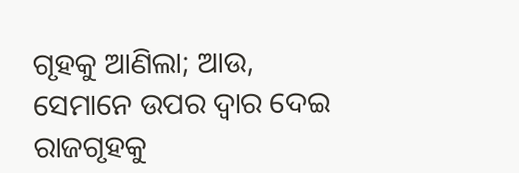ଗୃହକୁ ଆଣିଲା; ଆଉ, ସେମାନେ ଉପର ଦ୍ଵାର ଦେଇ ରାଜଗୃହକୁ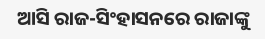ଆସି ରାଜ-ସିଂହାସନରେ ରାଜାଙ୍କୁ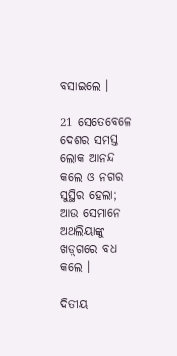ବସାଇଲେ ।

21 ସେତେବେଳେ ଦେଶର ସମସ୍ତ ଲୋକ ଆନନ୍ଦ କଲେ ଓ ନଗର ସୁସ୍ଥିର ହେଲା; ଆଉ ସେମାନେ ଅଥଲିୟାଙ୍କୁ ଖଡ଼୍‍ଗରେ ବଧ କଲେ ।

ଦିତୀୟ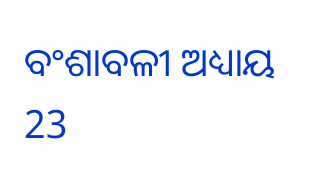ବଂଶାବଳୀ ଅଧ୍ୟାୟ 23